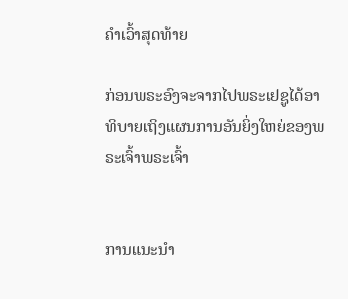ຄຳເວົ້າສຸດທ້າຍ

ກ່ອນພຣະອົງຈະຈາກໄປພຣະເຢຊູໄດ້ອາທິບາຍເຖິງແຜນການອັນຍິ່ງໃຫຍ່ຂອງພຣະເຈົ້າພຣະເຈົ້າ


ການແນະນໍາ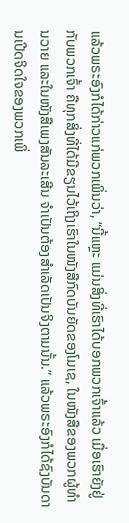ແລ້ວພຣະອົງກໍໄດ້ກ່າວແກ່ພວກເພິ່ນວ່າ, “ນີ້ແຫຼະ ແມ່ນສິ່ງທີ່ເຮົາໄດ້ບອກພວກເຈົ້າແລ້ວ ເມື່ອເຮົາຍັງຢູ່ກັບພວກເຈົ້າ ຄືທຸກສິ່ງທີ່ໄດ້ມີຂຽນໄວ້ເຖິງເຮົາໃນໜັງສືກົດບັນຍັດຂອງໂມເຊ, ໃນໜັງສືຂອງພວກຜູ້ທຳນວາຍ ແລະໃນໜັງສືເພງສັນລະເສີນ ຈຳເປັນຕ້ອງສຳເລັດເປັນຈິງຕາມນັ້ນ.” ແລ້ວພຣະອົງກໍໄດ້ຊົງບັນດານເປີດຈິດໃຈຂອງພວກເພິ່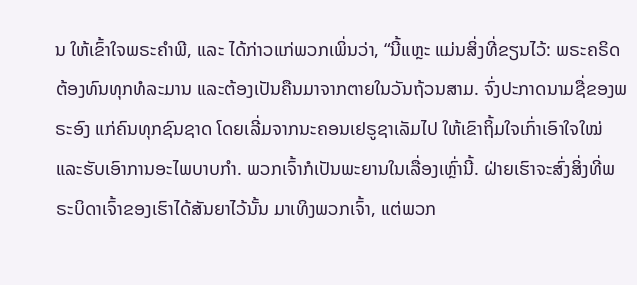ນ ໃຫ້ເຂົ້າໃຈພຣະຄຳພີ, ແລະ ໄດ້ກ່າວແກ່ພວກເພິ່ນວ່າ, “ນີ້ແຫຼະ ແມ່ນສິ່ງທີ່ຂຽນໄວ້: ພຣະຄຣິດຕ້ອງທົນທຸກທໍລະມານ ແລະຕ້ອງເປັນຄືນມາຈາກຕາຍໃນວັນຖ້ວນສາມ. ຈົ່ງປະກາດນາມຊື່ຂອງພຣະອົງ ແກ່ຄົນທຸກຊົນຊາດ ໂດຍເລີ່ມຈາກນະຄອນເຢຣູຊາເລັມໄປ ໃຫ້ເຂົາຖິ້ມໃຈເກົ່າເອົາໃຈໃໝ່ ແລະຮັບເອົາການອະໄພບາບກຳ. ພວກເຈົ້າກໍເປັນພະຍານໃນເລື່ອງເຫຼົ່ານີ້. ຝ່າຍເຮົາຈະສົ່ງສິ່ງທີ່ພຣະບິດາເຈົ້າຂອງເຮົາໄດ້ສັນຍາໄວ້ນັ້ນ ມາເທິງພວກເຈົ້າ, ແຕ່ພວກ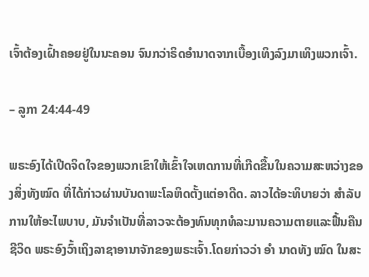ເຈົ້າຕ້ອງເຝົ້າຄອຍຢູ່ໃນນະຄອນ ຈົນກວ່າຣິດອຳນາດຈາກເບື້ອງເທິງລົງມາເທິງພວກເຈົ້າ.

– ລູກາ 24:44-49

ພຣະອົງໄດ້ເປີດຈິດໃຈຂອງພວກເຂົາໃຫ້ເຂົ້າໃຈເຫດການທີ່ເກີດຂື້ນໃນຄວາມສະຫວ່າງຂອງສິ່ງທັງໝົດ ທີ່ໄດ້ກ່າວຜ່ານບັນດາພະໂລຫິດຕັ້ງແຕ່ອາດີດ. ລາວໄດ້ອະທິບາຍວ່າ ສຳລັບການໃຫ້ອະໄພບາບ, ມັນຈຳເປັນທີ່ລາວຈະຕ້ອງທົນທຸກທໍລະມານຄວາມຕາຍແລະຟື້ນຄືນຊີວິດ ພຣະອົງວົ້າເຖິງລາຊາອານາຈັກຂອງພຣະເຈົ້າ.ໂດຍກ່າວວ່າ ອຳ ນາດທັງ ໝົດ ໃນສະ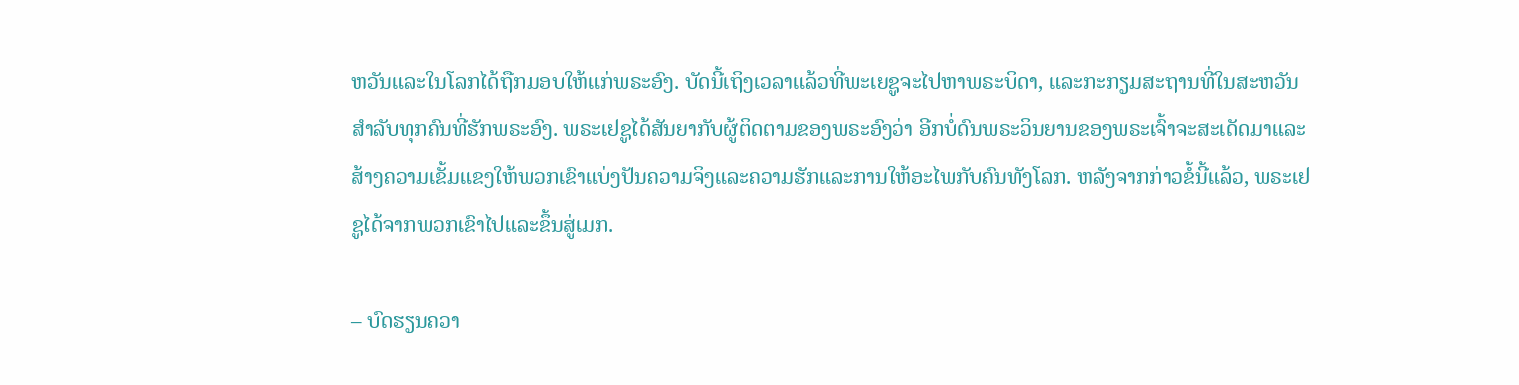ຫວັນແລະໃນໂລກໄດ້ຖືກມອບໃຫ້ແກ່ພຣະອົງ. ບັດນີ້ເຖິງເວລາແລ້ວທີ່ພະເຍຊູຈະໄປຫາພຣະບິດາ, ແລະກະກຽມສະຖານທີ່ໃນສະຫວັນ ສຳລັບທຸກຄົນທີ່ຮັກພຣະອົງ. ພຣະເຢຊູໄດ້ສັນຍາກັບຜູ້ຕິດຕາມຂອງພຣະອົງວ່າ ອີກບໍ່ດົນພຣະວິນຍານຂອງພຣະເຈົ້າຈະສະເດັດມາແລະສ້າງຄວາມເຂັ້ມແຂງໃຫ້ພວກເຂົາແບ່ງປັນຄວາມຈິງແລະຄວາມຮັກແລະການໃຫ້ອະໄພກັບຄົນທັງໂລກ. ຫລັງຈາກກ່າວຂໍ້ນີ້ແລ້ວ, ພຣະເຢຊູໄດ້ຈາກພວກເຂົາໄປແລະຂຶ້ນສູ່ເມກ.

– ບົດຮຽນຄວາ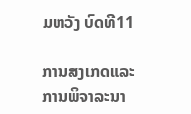ມຫວັງ ບົດທີ11

ການສງເກດແລະການພິຈາລະນາ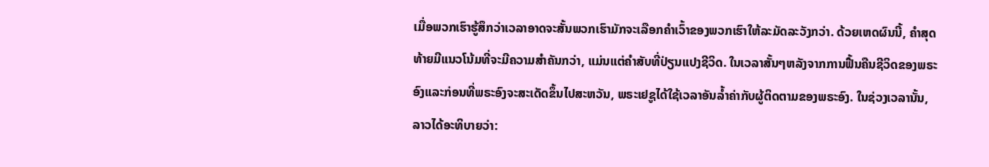ເມື່ອພວກເຮົາຮູ້ສຶກວ່າເວລາອາດຈະສັ້ນພວກເຮົາມັກຈະເລືອກຄຳເວົ້າຂອງພວກເຮົາໃຫ້ລະມັດລະວັງກວ່າ. ດ້ວຍເຫດຜົນນີ້, ຄຳສຸດທ້າຍມີແນວໂນ້ມທີ່ຈະມີຄວາມສຳຄັນກວ່າ, ແມ່ນແຕ່ຄຳສັບທີ່ປ່ຽນແປງຊີວິດ. ໃນເວລາສັ້ນໆຫລັງຈາກການຟື້ນຄືນຊີວິດຂອງພຣະອົງແລະກ່ອນທີ່ພຣະອົງຈະສະເດັດຂຶ້ນໄປສະຫວັນ, ພຣະເຢຊູໄດ້ໃຊ້ເວລາອັນລ້ຳຄ່າກັບຜູ້ຕິດຕາມຂອງພຣະອົງ. ໃນຊ່ວງເວລານັ້ນ, ລາວໄດ້ອະທິບາຍວ່າ: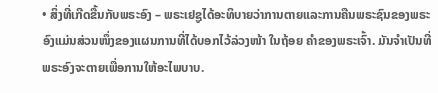• ສິ່ງທີ່ເກີດຂື້ນກັບພຣະອົງ – ພຣະເຢຊູໄດ້ອະທິບາຍວ່າການຕາຍແລະການຄືນພຣະຊົນຂອງພຣະອົງແມ່ນສ່ວນໜຶ່ງຂອງແຜນການທີ່ໄດ້ບອກໄວ້ລ່ວງໜ້າ ໃນຖ້ອຍ ຄຳຂອງພຣະເຈົ້າ. ມັນຈຳເປັນທີ່ພຣະອົງຈະຕາຍເພື່ອການໃຫ້ອະໄພບາບ.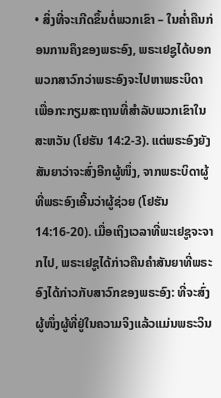• ສິ່ງທີ່ຈະເກີດຂຶ້ນຕໍ່ພວກເຂົາ – ໃນຄ່ຳຄືນກ່ອນການຄຶງຂອງພຣະອົງ, ພຣະເຢຊູໄດ້ບອກພວກສາວົກວ່າພຣະອົງຈະໄປຫາພຣະບິດາເພື່ອກະກຽມສະຖານທີ່ສຳລັບພວກເຂົາໃນສະຫວັນ (ໂຢຮັນ 14:2-3). ແຕ່ພຣະອົງຍັງສັນຍາວ່າຈະສົ່ງອີກຜູ້ໜຶ່ງ, ຈາກພຣະບິດາຜູ້ທີ່ພຣະອົງເອີ້ນວ່າຜູ້ຊ່ວຍ (ໂຢຮັນ 14:16-20). ເມື່ອເຖິງເວລາທີ່ພະເຢຊູຈະຈາກໄປ, ພຣະເຢຊູໄດ້ກ່າວຄືນຄຳສັນຍາທີ່ພຣະອົງໄດ້ກ່າວກັບສາວົກຂອງພຣະອົງ: ທີ່ຈະສົ່ງຜູ້ໜຶ່ງຜູ້ທີ່ຢູ່ໃນຄວາມຈິງແລ້ວແມ່ນພຣະວິນ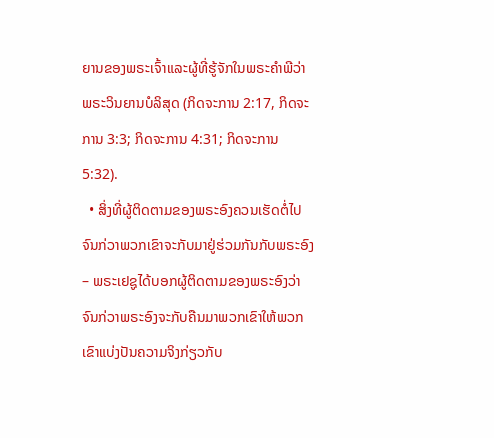ຍານຂອງພຣະເຈົ້າແລະຜູ້ທີ່ຮູ້ຈັກໃນພຣະຄຳພີວ່າພຣະວິນຍານບໍລິສຸດ (ກິດຈະການ 2:17, ກິດຈະການ 3:3; ກິດຈະການ 4:31; ກິດຈະການ 5:32).
  • ສິ່ງທີ່ຜູ້ຕິດຕາມຂອງພຣະອົງຄວນເຮັດຕໍ່ໄປຈົນກ່ວາພວກເຂົາຈະກັບມາຢູ່ຮ່ວມກັນກັບພຣະອົງ – ພຣະເຢຊູໄດ້ບອກຜູ້ຕິດຕາມຂອງພຣະອົງວ່າຈົນກ່ວາພຣະອົງຈະກັບຄືນມາພວກເຂົາໃຫ້ພວກເຂົາແບ່ງປັນຄວາມຈິງກ່ຽວກັບ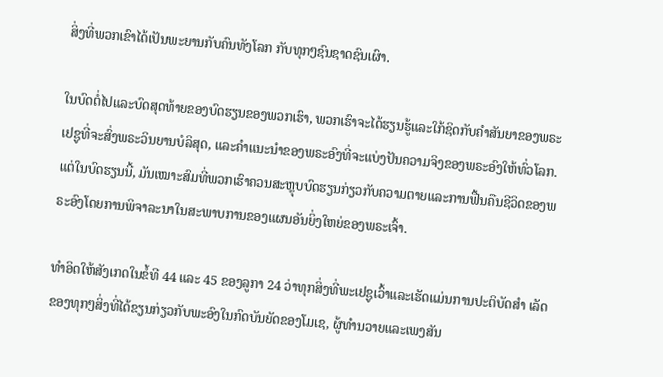ສິ່ງທີ່ພວກເຂົາໄດ້ເປັນພະຍານກັບຄົນທັງໂລກ ກັບທຸກໆຊົນຊາດຊົນເຜົາ.

ໃນບົດຕໍ່ໄປແລະບົດສຸດທ້າຍຂອງບົດຮຽນຂອງພວກເຮົາ, ພວກເຮົາຈະໄດ້ຮຽນຮູ້ແລະໃກ້ຊິດກັບຄຳສັນຍາຂອງພຣະເຢຊູທີ່ຈະສົ່ງພຣະວິນຍານບໍລິສຸດ, ແລະຄຳແນະນຳຂອງພຣະອົງທີ່ຈະແບ່ງປັນຄວາມຈິງຂອງພຣະອົງໃຫ້ທົ່ວໂລກ. ແຕ່ໃນບົດຮຽນນີ້, ມັນເໝາະສົມທີ່ພວກເຮົາຄວນສະຫຼຸບບົດຮຽນກ່ຽວກັບຄວາມຕາຍແລະການຟື້ນຄືນຊີວິດຂອງພຣະອົງໂດຍການພິຈາລະນາໃນສະພາບການຂອງແຜນອັນຍິ່ງໃຫຍ່ຂອງພຣະເຈົ້າ.

ທຳອິດໃຫ້ສັງເກດໃນຂໍ້ທີ 44 ແລະ 45 ຂອງລູກາ 24 ວ່າທຸກສິ່ງທີ່ພະເຢຊູເວົ້າແລະເຮັດແມ່ນການປະຕິບັດສຳ ເລັດຂອງທຸກໆສິ່ງທີ່ໄດ້ຂຽນກ່ຽວກັບພະອົງໃນກົດບັນຍັດຂອງໂມເຊ, ຜູ້ທຳນວາຍແລະເພງສັນ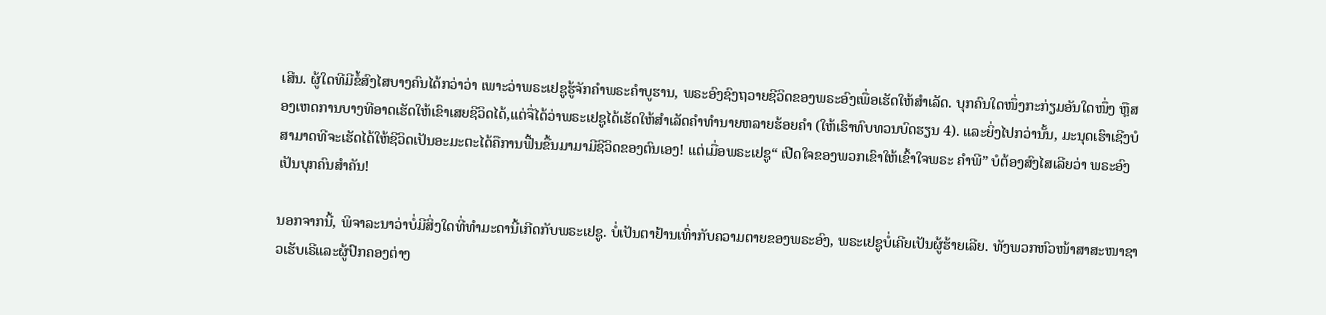ເສີນ. ຜູ້ໃດທີມີຂໍ້ສົງໄສບາງຄົນໄດ້ກວ່າວ່າ ເພາະວ່າພຣະເຢຊູຮູ້ຈັກຄຳພຣະຄຳບູຮານ, ພຣະອົງຊົງຖວາຍຊີວິດຂອງພຣະອົງເພື່ອເຮັດໃຫ້ສຳເລັດ. ບຸກຄົນໃດໜຶ່ງກະກ່ຽມອັນໃດໜຶ່ງ ຫຼືສອງເຫດການບາງທີອາດເຮັດໃຫ້ເຂົາເສຍຊີວິດໄດ້,ແຕ່ຈື່ໄດ້ວ່າພຣະເຢຊູໄດ້ເຮັດໃຫ້ສຳເລັດຄຳທຳນາຍຫລາຍຮ້ອຍຄຳ (ໃຫ້ເຮົາທົບທວນບົດຮຽນ 4). ແລະຍິ່ງໄປກວ່ານັ້ນ, ມະນຸດເຮົາເຊີງບໍສາມາດທີຈະເຮັດໄດ້ໃຫ້ຊີວິດເປັນອະມະຕະໄດ້ຄືການຟື້ນຂື້ນມາມາມີຊີວິດຂອງຕົນເອງ! ແຕ່ເມື່ອພຣະເຢຊູ“ ເປີດໃຈຂອງພວກເຂົາໃຫ້ເຂົ້າໃຈພຣະ ຄຳພີ” ບໍຕ້ອງສົງໄສເລີຍວ່າ ພຣະອົງເປັນບຸກຄົນສຳຄັນ!

ນອກຈາກນີ້, ພິຈາລະນາວ່າບໍ່ມີສິ່ງໃດທີ່ທຳມະດານີ້ເກີດກັບພຣະເຢຊູ. ບໍ່ເປັນຕາຢ້ານເທົ່າກັບຄວາມຕາຍຂອງພຣະອົງ, ພຣະເຢຊູບໍ່ເຄີຍເປັນຜູ້ຮ້າຍເລີຍ. ທັງພວກຫົວໜ້າສາສະໜາຊາວເຮັບເຣີແລະຜູ້ປົກຄອງຕ່າງ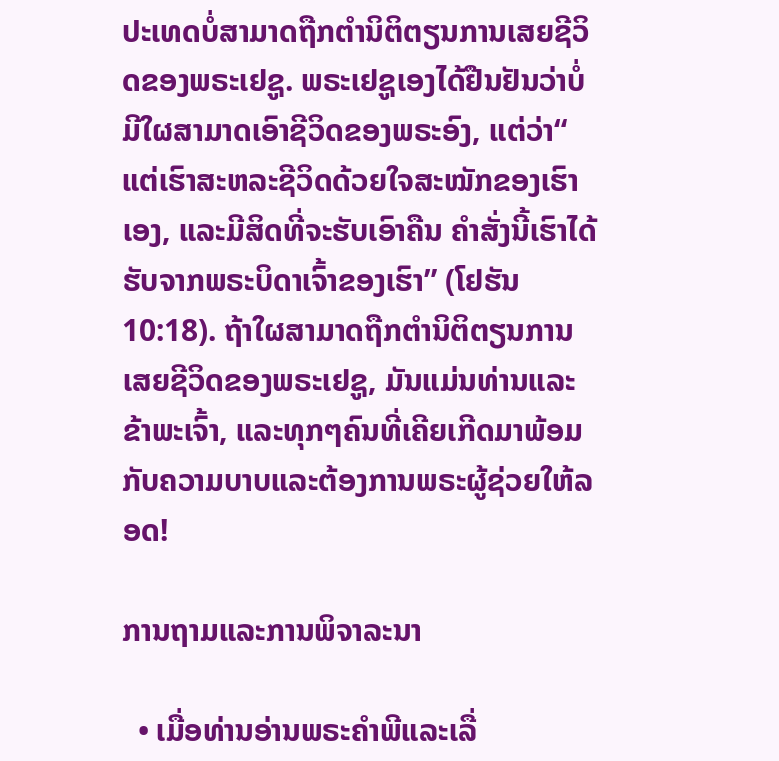ປະເທດບໍ່ສາມາດຖືກຕຳນິຕິຕຽນການເສຍຊີວິດຂອງພຣະເຢຊູ. ພຣະເຢຊູເອງໄດ້ຢືນຢັນວ່າບໍ່ມີໃຜສາມາດເອົາຊີວິດຂອງພຣະອົງ, ແຕ່ວ່າ“ ແຕ່ເຮົາສະຫລະຊີວິດດ້ວຍໃຈສະໝັກຂອງເຮົາເອງ, ແລະມີສິດທີ່ຈະຮັບເອົາຄືນ ຄຳສັ່ງນີ້ເຮົາໄດ້ຮັບຈາກພຣະບິດາເຈົ້າຂອງເຮົາ” (ໂຢຮັນ 10:18). ຖ້າໃຜສາມາດຖືກຕໍານິຕິຕຽນການເສຍຊີວິດຂອງພຣະເຢຊູ, ມັນແມ່ນທ່ານແລະຂ້າພະເຈົ້າ, ແລະທຸກໆຄົນທີ່ເຄີຍເກີດມາພ້ອມກັບຄວາມບາບແລະຕ້ອງການພຣະຜູ້ຊ່ວຍໃຫ້ລອດ!

ການຖາມແລະການພິຈາລະນາ

  • ເມື່ອທ່ານອ່ານພຣະຄຳພີແລະເລື່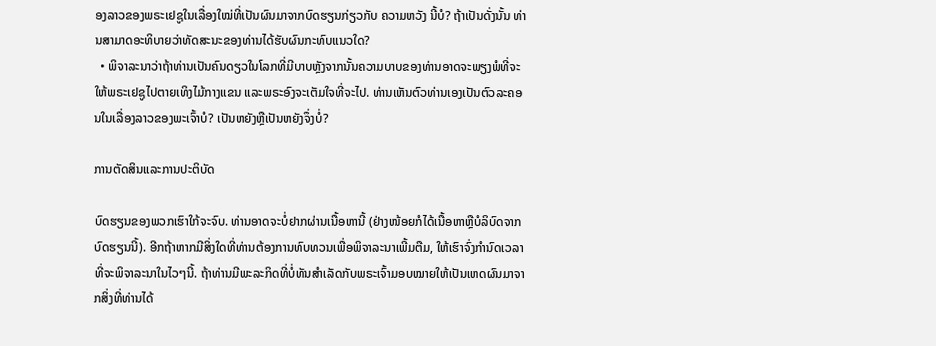ອງລາວຂອງພຣະເຢຊູໃນເລື່ອງໃໝ່ທີ່ເປັນຜົນມາຈາກບົດຮຽນກ່ຽວກັບ ຄວາມຫວັງ ນີ້ບໍ? ຖ້າເປັນດັ່ງນັ້ນ ທ່ານສາມາດອະທິບາຍວ່າທັດສະນະຂອງທ່ານໄດ້ຮັບຜົນກະທົບແນວໃດ?
  • ພິຈາລະນາວ່າຖ້າທ່ານເປັນຄົນດຽວໃນໂລກທີ່ມີບາບຫຼັງຈາກນັ້ນຄວາມບາບຂອງທ່ານອາດຈະພຽງພໍທີ່ຈະໃຫ້ພຣະເຢຊູໄປຕາຍເທິງໄມ້ກາງແຂນ ແລະພຣະອົງຈະເຕັມໃຈທີ່ຈະໄປ. ທ່ານເຫັນຕົວທ່ານເອງເປັນຕົວລະຄອນໃນເລື່ອງລາວຂອງພະເຈົ້າບໍ? ເປັນຫຍັງຫຼືເປັນຫຍັງຈຶ່ງບໍ່?

ການຕັດສິນແລະການປະຕິບັດ

ບົດຮຽນຂອງພວກເຮົາໃກ້ຈະຈົບ. ທ່ານອາດຈະບໍ່ຢາກຜ່ານເນື້ອຫານີ້ (ຢ່າງໜ້ອຍກໍໄດ້ເນື້ອຫາຫຼືບໍລິບົດຈາກບົດຮຽນນີ້). ອີກຖ້າຫາກມີສິ່ງໃດທີ່ທ່ານຕ້ອງການທົບທວນເພື່ອພິຈາລະນາເພີ້ມຕືມ, ໃຫ້ເຮົາຈົ່ງກຳນົດເວລາທີ່ຈະພິຈາລະນາໃນໄວໆນີ້. ຖ້າທ່ານມີພະລະກິດທີ່ບໍ່ທັນສຳເລັດກັບພຣະເຈົ້າມອບໝາຍໃຫ້ເປັນເຫດຜົນມາຈາກສິ່ງທີ່ທ່ານໄດ້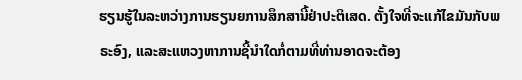ຮຽນຮູ້ໃນລະຫວ່າງການຮຽນຍການສຶກສານີ້ຢ່າປະຕິເສດ. ຕັ້ງໃຈທີ່ຈະແກ້ໄຂມັນກັບພຣະອົງ, ແລະສະແຫວງຫາການຊີ້ນຳໃດກໍ່ຕາມທີ່ທ່ານອາດຈະຕ້ອງ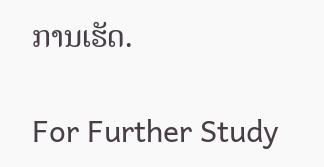ການເຮັດ.

For Further Study